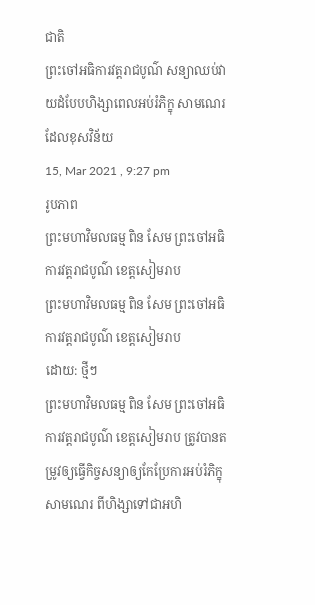ជាតិ
ព្រះចៅអធិការវត្តរាជបូណ៌ សន្យាឈប់វាយដំបែបហិង្សាពេលអប់រំភិក្ខុ សាមណេរដែលខុសវិន័យ
15, Mar 2021 , 9:27 pm
រូបភាព
ព្រះមហាវិមលធម្ម ពិន សែម ព្រះចៅអធិការវត្តរាជបូណ៌ ខេត្តសៀមរាប
ព្រះមហាវិមលធម្ម ពិន សែម ព្រះចៅអធិការវត្តរាជបូណ៌ ខេត្តសៀមរាប
ដោយ: ថ្មីៗ
ព្រះមហាវិមលធម្ម ពិន សែម ព្រះចៅអធិការវត្តរាជបូណ៌ ខេត្តសៀមរាប ត្រូវបានតម្រូវឲ្យធ្វើកិច្ចសន្យាឲ្យកែប្រែការអប់រំភិក្ខុ សាមណេរ ពីហិង្សាទៅជាអហិ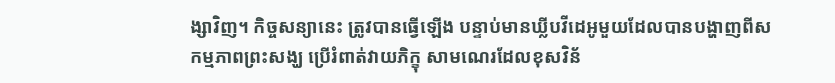ង្សាវិញ។ កិច្ចសន្យានេះ ត្រូវបានធ្វើឡើង បន្ទាប់មានឃ្លីបវីដេអូមួយដែលបានបង្ហាញពីសកម្មភាពព្រះសង្ឃ ប្រើរំពាត់វាយភិក្ខុ សាមណេរដែលខុសវិន័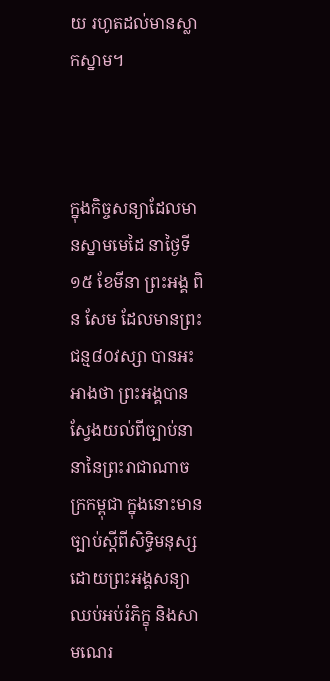យ រហូតដល់មានស្លាកស្នាម។



ក្នុងកិច្ចសន្យាដែលមានស្នាមមេដៃ នាថ្ងៃទី១៥ ខែមីនា ព្រះអង្គ ពិន សែម ដែលមានព្រះជន្ម៨០វស្សា បានអះអាងថា ព្រះអង្គបានស្វែងយល់ពីច្បាប់នានានៃព្រះរាជាណាចក្រកម្ពុជា ក្នុងនោះមានច្បាប់ស្តីពីសិទ្ធិមនុស្ស ដោយព្រះអង្គសន្យាឈប់អប់រំភិក្ខុ និងសាមណេរ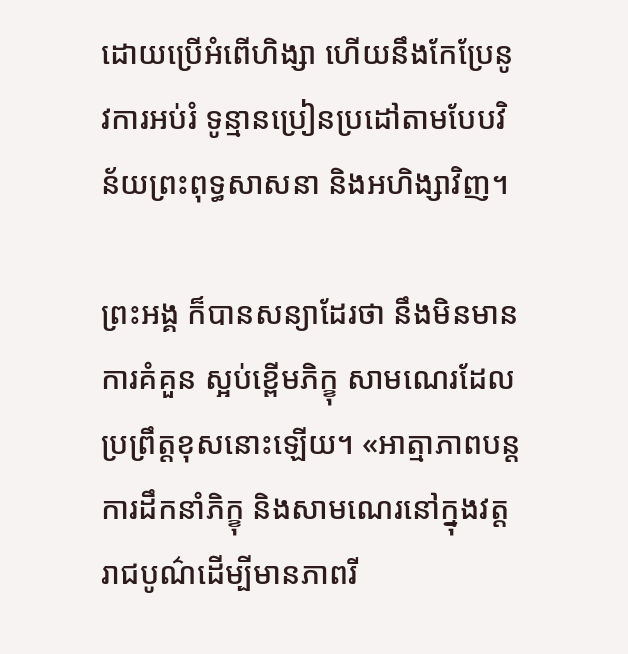ដោយប្រើអំពើហិង្សា ហើយនឹងកែប្រែនូវការអប់រំ ទូន្មានប្រៀនប្រដៅតាមបែបវិន័យព្រះពុទ្ធសាសនា និងអហិង្សាវិញ។

ព្រះអង្គ ក៏បានសន្យាដែរថា នឹងមិនមានការគំគួន ស្អប់ខ្ពើមភិក្ខុ សាមណេរដែលប្រព្រឹត្តខុសនោះឡើយ។ «អាត្មាភាពបន្តការដឹកនាំភិក្ខុ និងសាមណេរនៅក្នុងវត្តរាជបូណ៌ដើម្បីមានភាពរី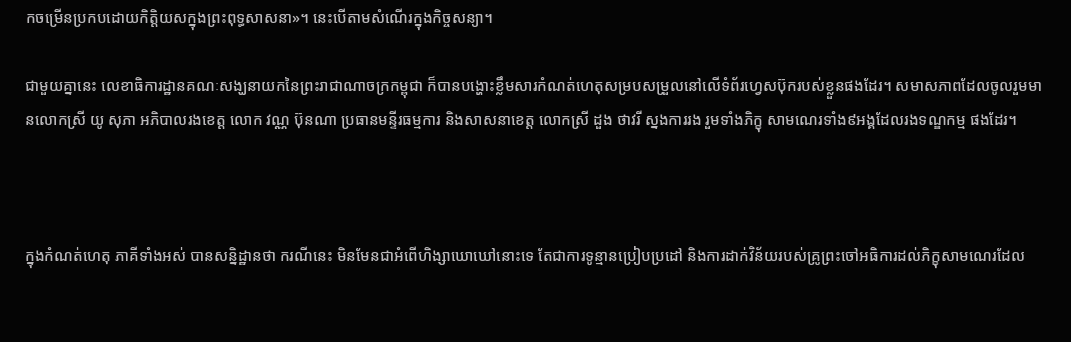កចម្រើនប្រកបដោយកិត្តិយសក្នុងព្រះពុទ្ធសាសនា»។ នេះបើតាមសំណើរក្នុងកិច្ចសន្យា។

ជាមួយគ្នានេះ លេខាធិការដ្ឋានគណៈសង្ឃនាយកនៃព្រះរាជាណាចក្រកម្ពុជា ក៏បានបង្ហោះខ្លឹមសារកំណត់ហេតុសម្របសម្រួលនៅលើទំព័រហ្វេសប៊ុករបស់ខ្លួនផងដែរ។ សមាសភាពដែលចូលរួមមានលោកស្រី យូ សុភា អភិបាលរងខេត្ត លោក វណ្ណ ប៊ុនណា ប្រធានមន្ទីរធម្មការ និងសាសនាខេត្ត លោកស្រី ដួង ថាវរី ស្នងការរង រួមទាំងភិក្ខុ សាមណេរទាំង៩អង្គដែលរងទណ្ឌកម្ម ផងដែរ។



ក្នុងកំណត់ហេតុ ភាគីទាំងអស់ បានសន្និដ្ឋានថា ករណីនេះ មិនមែនជាអំពើហិង្សាឃោឃៅនោះទេ តែជាការទូន្មានប្រៀបប្រដៅ និងការដាក់វិន័យរបស់គ្រូព្រះចៅអធិការដល់ភិក្ខុសាមណេរដែល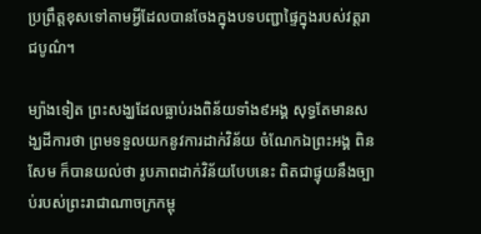ប្រព្រឹត្តខុសទៅតាមអ្វីដែលបានចែងក្នុងបទបញ្ជាផ្ទៃក្នុងរបស់វត្តរាជបូណ៌។

ម្យ៉ាងទៀត ព្រះសង្ឃដែលធ្លាប់រងពិន័យទាំង៩អង្គ សុទ្ធតែមានសង្ឃដីការថា ព្រមទទួលយកនូវការដាក់វិន័យ ចំណែកឯព្រះអង្គ ពិន សែម ក៏បានយល់ថា រូបភាពដាក់វិន័យបែបនេះ ពិតជាផ្ទុយនឹងច្បាប់របស់ព្រះរាជាណាចក្រកម្ពុ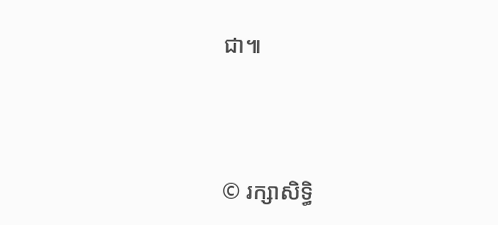ជា៕




© រក្សាសិទ្ធិ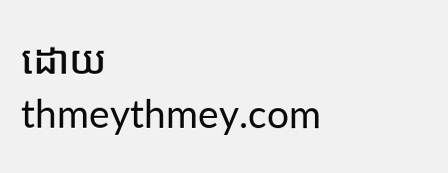ដោយ thmeythmey.com